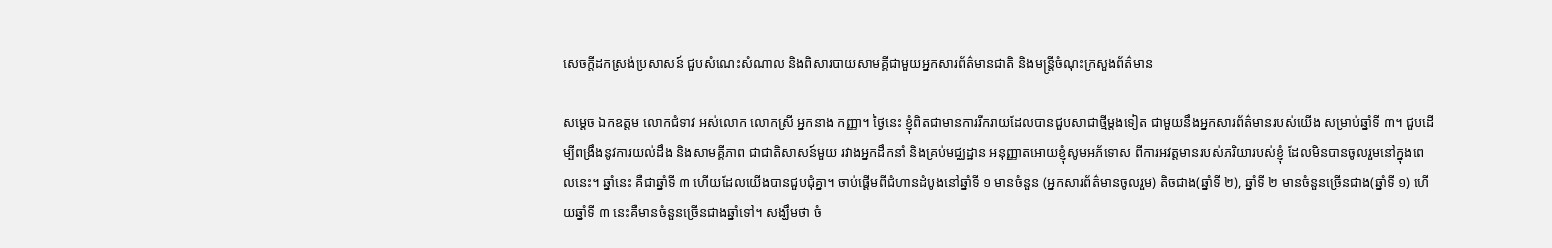សេចក្ដីដកស្រង់ប្រសាសន៍ ជួបសំណេះសំណាល និងពិសារបាយសាមគ្គីជាមួយអ្នកសារព័ត៌មានជាតិ និងមន្ត្រីចំណុះក្រសួងព័ត៌មាន

សម្ដេច ឯកឧត្តម លោកជំទាវ អស់លោក លោកស្រី អ្នកនាង កញ្ញា។ ថ្ងៃនេះ ខ្ញុំពិតជាមានការរីករាយដែលបានជួបសាជាថ្មីម្ដងទៀត ជាមួយនឹងអ្នកសារព័ត៌មានរបស់យើង សម្រាប់ឆ្នាំទី ៣។ ជួបដើម្បីពង្រឹងនូវការយល់ដឹង និងសាមគ្គីភាព ជាជាតិសាសន៍មួយ រវាងអ្នកដឹកនាំ និងគ្រប់មជ្ឈដ្ឋាន អនុញ្ញាតអោយខ្ញុំសូមអភ័ទោស ពីការអវត្តមានរបស់ភរិយារបស់ខ្ញុំ ដែលមិនបានចូលរួមនៅក្នុងពេលនេះ។ ឆ្នាំនេះ គឺជាឆ្នាំទី ៣ ហើយដែលយើងបានជួបជុំគ្នា។ ចាប់ផ្ដើមពីជំហានដំបូងនៅឆ្នាំទី ១ មានចំនួន (អ្នកសារព័ត៌មានចូលរួម) តិចជាង(ឆ្នាំទី ២), ឆ្នាំទី ២ មានចំនួនច្រើនជាង(ឆ្នាំទី ១) ហើយឆ្នាំទី ៣ នេះគឺមានចំនួនច្រើនជាងឆ្នាំទៅ។ សង្ឃឹមថា ចំ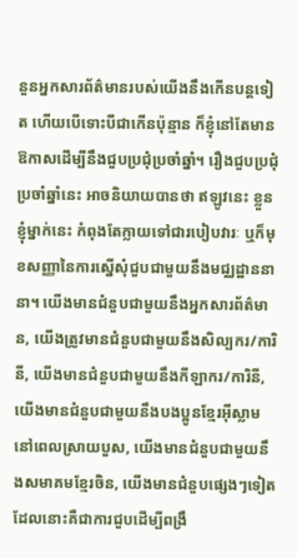នួនអ្នកសារព័ត៌មានរបស់យើងនឹងកើនបន្តទៀត ហើយបើទោះបីជាកើនប៉ុន្មាន ក៏ខ្ញុំនៅតែមានឱកាសដើម្បីនឹងជួបប្រជុំប្រចាំឆ្នាំ។ រឿងជួបប្រជុំប្រចាំឆ្នាំនេះ អាចនិយាយបានថា ឥឡូវនេះ ខ្លួនខ្ញុំម្នាក់នេះ កំពុងតែក្លាយទៅជារបៀបវារៈ ឬក៏មុខសញ្ញានៃការស្នើសុំជួបជាមួយនឹងមជ្ឈដ្ឋាននានា។ យើងមានជំនួបជាមួយនឹងអ្នកសារព័ត៌មាន, យើងត្រូវមានជំនួបជាមួយនឹងសិល្បករ/ការិនី, យើងមានជំនួបជាមួយនឹងកីឡាករ/ការិនី, យើងមានជំនួបជាមួយនឹងបងប្អូនខ្មែរអ៊ីស្លាមនៅពេលស្រាយបួស, យើងមានជំនួបជាមួយនឹងសមាគមខ្មែរចិន, យើងមានជំនួបផ្សេងៗទៀត ដែលនោះគឺជាការជួបដើម្បីពង្រឹ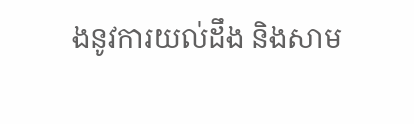ងនូវការយល់ដឹង និងសាម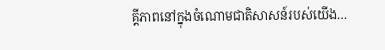គ្គីភាពនៅក្នុងចំណោមជាតិសាសន៍របស់យើង…